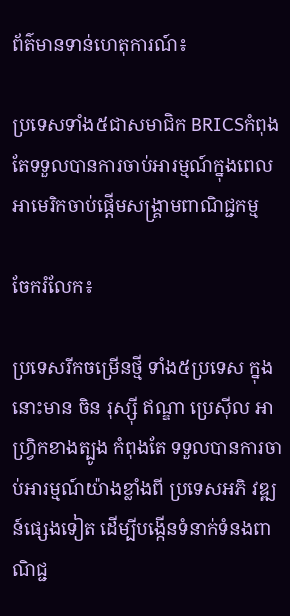ព័ត៌មានទាន់ហេតុការណ៍៖

ប្រទេសទាំង៥ជាសមាជិក BRICSកំពុងតែទទួលបានការចាប់អារម្មណ៍ក្នុងពេលអាមេរិកចាប់ផ្តើមសង្គ្រាមពាណិជ្ជកម្ម

ចែករំលែក៖

ប្រទេសរីកចម្រើនថ្មី ទាំង៥ប្រទេស ក្នុងនោះមាន ចិន រុស្ស៊ី ឥណ្ឌា ប្រេស៊ីល អាហ្វ្រិកខាងត្បូង កំពុងតែ ទទួលបានការចាប់អារម្មណ៍យ៉ាងខ្លាំងពី ប្រទេសអភិ វឌ្ឍន៍ផ្សេងទៀត ដើម្បីបង្កើនទំនាក់ទំនងពាណិជ្ជ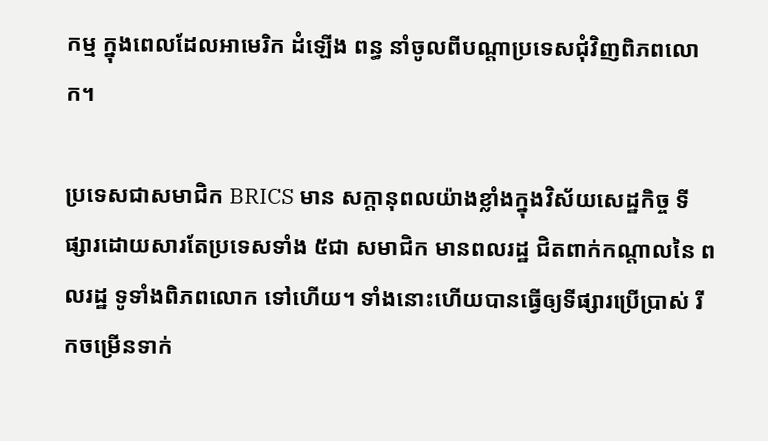កម្ម ក្នុងពេលដែលអាមេរិក ដំឡើង ពន្ធ នាំចូលពីបណ្តាប្រទេសជុំវិញពិភពលោក។

ប្រទេសជាសមាជិក BRICS មាន សក្តានុពលយ៉ាងខ្លាំងក្នុងវិស័យសេដ្ឋកិច្ច ទីផ្សារដោយសារតែប្រទេសទាំង ៥ជា សមាជិក មានពលរដ្ឋ ជិតពាក់កណ្តាលនៃ ពលរដ្ឋ ទូទាំងពិភពលោក ទៅហើយ។ ទាំងនោះហើយបានធ្វើឲ្យទីផ្សារប្រើប្រាស់ រីកចម្រើនទាក់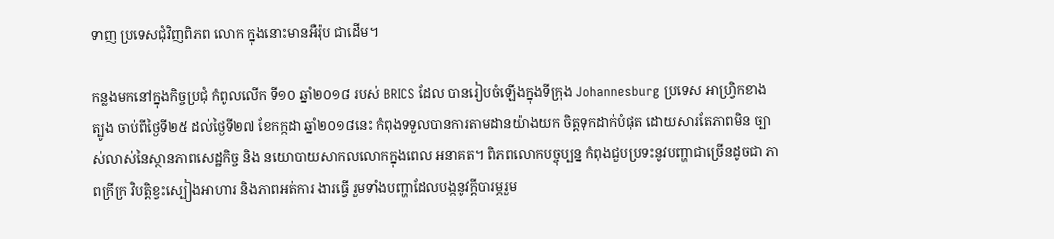ទាញ ប្រទេសជុំវិញពិភព លោក ក្នុងនោះមានអឺរ៉ុប ជាដើម។

កន្លងមកនៅក្នុងកិច្ចប្រជុំ កំពូលលើក ទី១០ ឆ្នាំ២០១៨ របស់ BRICS ដែល បានរៀបចំឡើងក្នុងទីក្រុង Johannesburg ប្រទេស អាហ្វ្រិកខាងត្បូង ចាប់ពីថ្ងៃទី២៥ ដល់ថ្ងៃទី២៧ ខែកក្កដា ឆ្នាំ២០១៨នេះ កំពុងទទួលបានការតាមដានយ៉ាងយក ចិត្តទុកដាក់បំផុត ដោយសារតែភាពមិន ច្បាស់លាស់នៃស្ថានភាពសេដ្ឋកិច្ច និង នយោបាយសាកលលោកក្នុងពេល អនាគត។ ពិភពលោកបច្ចុប្បន្ន កំពុងជួបប្រទះនូវបញ្ហាជាច្រើនដូចជា ភាពក្រីក្រ វិបត្តិខ្វះស្បៀងអាហារ និងភាពអត់ការ ងារធ្វើ រួមទាំងបញ្ហាដែលបង្កនូវក្តីបារម្ភរួម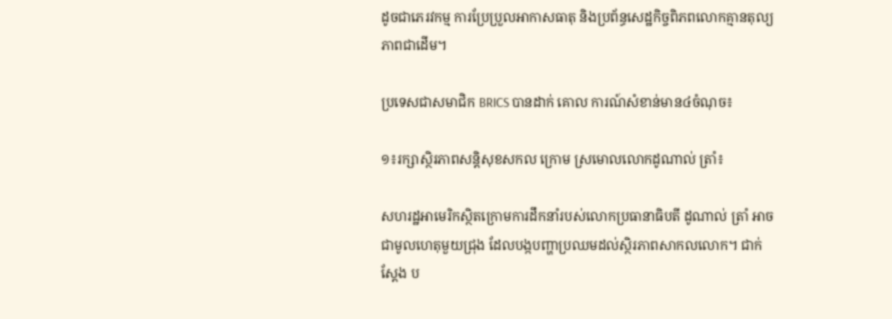ដូចជាភេរវកម្ម ការប្រែប្រួលអាកាសធាតុ និងប្រព័ន្ធសេដ្ឋកិច្ចពិភពលោកគ្មានតុល្យភាពជាដើម។

ប្រទេសជាសមាជិក BRICS បានដាក់ គោល ការណ៍សំខាន់មាន៤ចំណុច៖

១៖រក្សាស្ថិរភាពសន្តិសុខសកល ក្រោម ស្រមោលលោកដូណាល់ ត្រាំ៖

សហរដ្ឋអាមេរិកស្ថិតក្រោមការដឹកនាំរបស់លោកប្រធានាធិបតី ដូណាល់ ត្រាំ អាចជាមូលហេតុមួយជ្រុង ដែលបង្កបញ្ហាប្រឈមដល់ស្ថិរភាពសាកលលោក។ ជាក់ស្តែង ប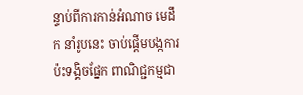ន្ទាប់ពីការកាន់អំណាច មេដឹក នាំរូបនេះ ចាប់ផ្តើមបង្កការប៉ះទង្គិចផ្នែក ពាណិជ្ជកម្មជា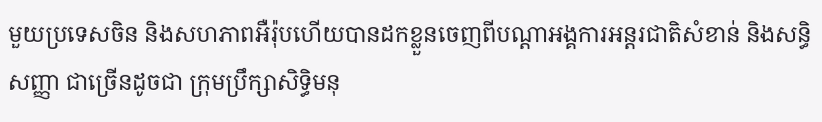មួយប្រទេសចិន និងសហភាពអឺរ៉ុបហើយបានដកខ្លួនចេញពីបណ្តាអង្គការអន្តរជាតិសំខាន់ និងសន្ធិសញ្ញា ជាច្រើនដូចជា ក្រុមប្រឹក្សាសិទ្ធិមនុ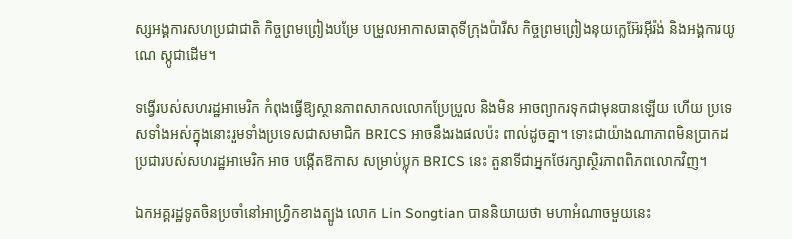ស្សអង្គការសហប្រជាជាតិ កិច្ចព្រមព្រៀងបម្រែ បម្រួលអាកាសធាតុទីក្រុងប៉ារីស កិច្ចព្រមព្រៀងនុយក្លេអ៊ែរអុីរ៉ង់ និងអង្គការយូណេ ស្កូជាដើម។

ទង្វើរបស់សហរដ្ឋអាមេរិក កំពុងធ្វើឱ្យស្ថានភាពសាកលលោកប្រែប្រួល និងមិន អាចព្យាករទុកជាមុនបានឡើយ ហើយ ប្រទេសទាំងអស់ក្នុងនោះរួមទាំងប្រទេសជាសមាជិក BRICS អាចនឹងរងផលប៉ះ ពាល់ដូចគ្នា។ ទោះជាយ៉ាងណាភាពមិនប្រាកដប្រជារបស់សហរដ្ឋអាមេរិក អាច បង្កើតឱកាស សម្រាប់ប្លុក BRICS នេះ តួនាទីជាអ្នកថែរក្សាស្ថិរភាពពិភពលោកវិញ។

ឯកអគ្គរដ្ឋទូតចិនប្រចាំនៅអាហ្វ្រិកខាងត្បូង លោក Lin Songtian បាននិយាយថា មហាអំណាចមួយនេះ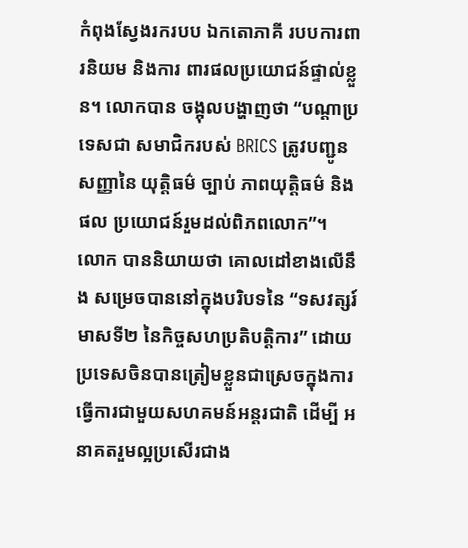កំពុងស្វែងរករបប ឯកតោភាគី របបការពារនិយម និងការ ពារផលប្រយោជន៍ផ្ទាល់ខ្លួន។ លោកបាន ចង្អុលបង្ហាញថា “បណ្តាប្រទេសជា សមាជិករបស់ BRICS ត្រូវបញ្ជូនសញ្ញានៃ យុត្តិធម៌ ច្បាប់ ភាពយុត្តិធម៌ និងផល ប្រយោជន៍រួមដល់ពិភពលោក”។ លោក បាននិយាយថា គោលដៅខាងលើនឹង សម្រេចបាននៅក្នុងបរិបទនៃ “ទសវត្សរ៍ មាសទី២ នៃកិច្ចសហប្រតិបត្តិការ” ដោយប្រទេសចិនបានត្រៀមខ្លួនជាស្រេចក្នុងការធ្វើការជាមួយសហគមន៍អន្ដរជាតិ ដើម្បី អនាគតរួមល្អប្រសើរជាង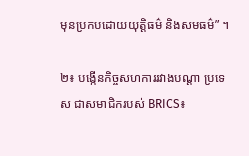មុនប្រកបដោយយុត្តិធម៌ និងសមធម៌” ។

២៖ បង្កើនកិច្ចសហការរវាងបណ្តា ប្រទេស ជាសមាជិករបស់ BRICS៖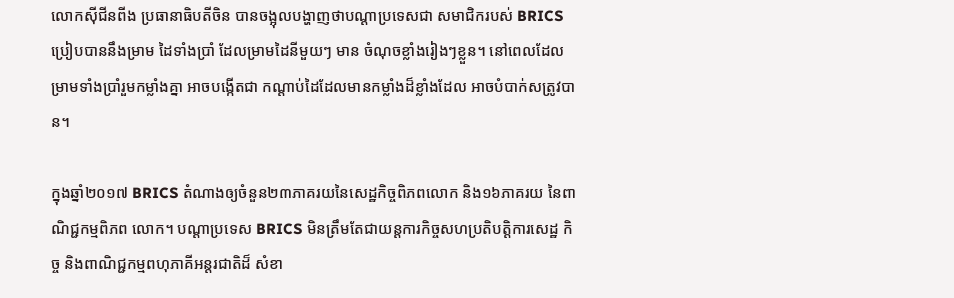លោកស៊ីជីនពីង ប្រធានាធិបតីចិន បានចង្អុលបង្ហាញថាបណ្តាប្រទេសជា សមាជិករបស់ BRICS ប្រៀបបាននឹងម្រាម ដៃទាំងប្រាំ ដែលម្រាមដៃនីមួយៗ មាន ចំណុចខ្លាំងរៀងៗខ្លួន។ នៅពេលដែលម្រាមទាំងប្រាំរួមកម្លាំងគ្នា អាចបង្កើតជា កណ្តាប់ដៃដែលមានកម្លាំងដ៏ខ្លាំងដែល អាចបំបាក់សត្រូវបាន។

ក្នុងឆ្នាំ២០១៧ BRICS តំណាងឲ្យចំនួន២៣ភាគរយនៃសេដ្ឋកិច្ចពិភពលោក និង១៦ភាគរយ នៃពាណិជ្ជកម្មពិភព លោក។ បណ្តាប្រទេស BRICS មិនត្រឹមតែជាយន្តការកិច្ចសហប្រតិបត្តិការសេដ្ឋ កិច្ច និងពាណិជ្ជកម្មពហុភាគីអន្តរជាតិដ៏ សំខា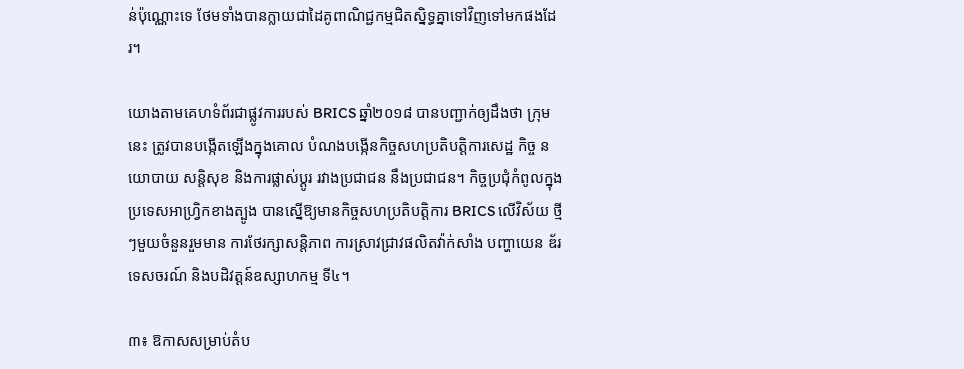ន់ប៉ុណ្ណោះទេ ថែមទាំងបានក្លាយជាដៃគូពាណិជ្ជកម្មជិតស្និទ្ធគ្នាទៅវិញទៅមកផងដែរ។

យោងតាមគេហទំព័រជាផ្លូវការរបស់ BRICS ឆ្នាំ២០១៨ បានបញ្ជាក់ឲ្យដឹងថា ក្រុមនេះ ត្រូវបានបង្កើតឡើងក្នុងគោល បំណងបង្កើនកិច្ចសហប្រតិបត្តិការសេដ្ឋ កិច្ច នយោបាយ សន្តិសុខ និងការផ្លាស់ប្តូរ រវាងប្រជាជន នឹងប្រជាជន។ កិច្ចប្រជុំកំពូលក្នុងប្រទេសអាហ្វ្រិកខាងត្បូង បានស្នើឱ្យមានកិច្ចសហប្រតិបត្តិការ BRICS លើវិស័យ ថ្មីៗមួយចំនួនរួមមាន ការថែរក្សាសន្តិភាព ការស្រាវជ្រាវផលិតវ៉ាក់សាំង បញ្ហាយេន ឌ័រ ទេសចរណ៍ និងបដិវត្តន៍ឧស្សាហកម្ម ទី៤។

៣៖ ឱកាសសម្រាប់តំប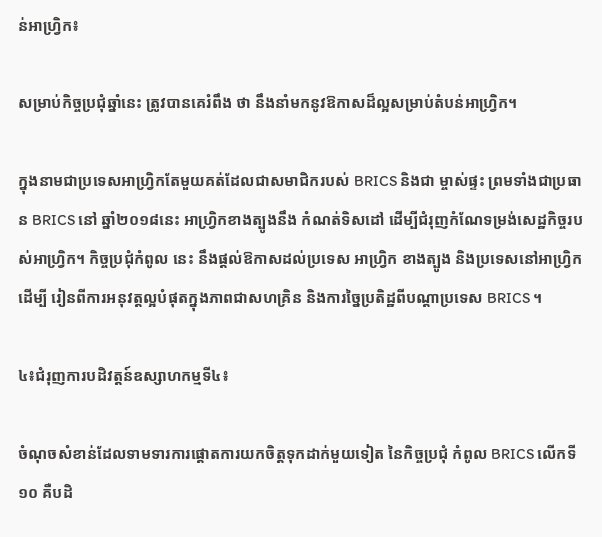ន់អាហ្វ្រិក៖

សម្រាប់កិច្ចប្រជុំឆ្នាំនេះ ត្រូវបានគេរំពឹង ថា នឹងនាំមកនូវឱកាសដ៏ល្អសម្រាប់តំបន់អាហ្វ្រិក។

ក្នុងនាមជាប្រទេសអាហ្វ្រិកតែមួយគត់ដែលជាសមាជិករបស់ BRICS និងជា ម្ចាស់ផ្ទះ ព្រមទាំងជាប្រធាន BRICS នៅ ឆ្នាំ២០១៨នេះ អាហ្វ្រិកខាងត្បូងនឹង កំណត់ទិសដៅ ដើម្បីជំរុញកំណែទម្រង់សេដ្ឋកិច្ចរបស់អាហ្វ្រិក។ កិច្ចប្រជុំកំពូល នេះ នឹងផ្តល់ឱកាសដល់ប្រទេស អាហ្វ្រិក ខាងត្បូង និងប្រទេសនៅអាហ្រ្វិក ដើម្បី រៀនពីការអនុវត្តល្អបំផុតក្នុងភាពជាសហគ្រិន និងការច្នៃប្រតិដ្ឋពីបណ្តាប្រទេស BRICS ។

៤៖ជំរុញការបដិវត្តន៍ឧស្សាហកម្មទី៤៖

ចំណុចសំខាន់ដែលទាមទារការផ្តោតការយកចិត្តទុកដាក់មួយទៀត នៃកិច្ចប្រជុំ កំពូល BRICS លើកទី១០ គឺបដិ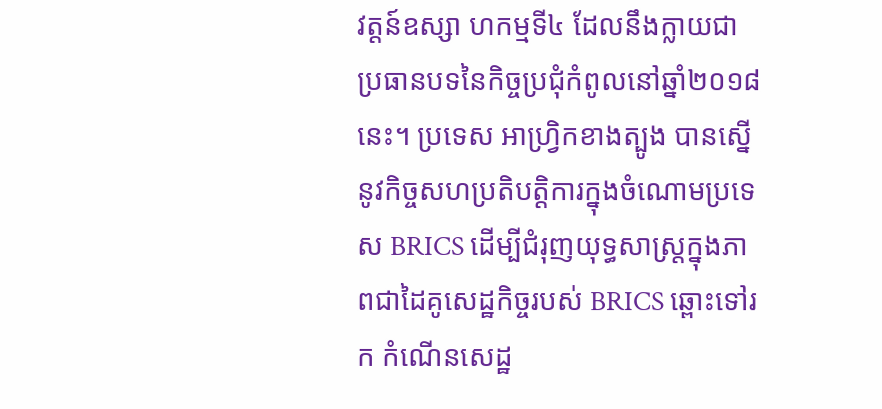វត្តន៍ឧស្សា ហកម្មទី៤ ដែលនឹងក្លាយជាប្រធានបទនៃកិច្ចប្រជុំកំពូលនៅឆ្នាំ២០១៨ នេះ។ ប្រទេស អាហ្វ្រិកខាងត្បូង បានស្នើនូវកិច្ចសហប្រតិបត្តិការក្នុងចំណោមប្រទេស BRICS ដើម្បីជំរុញយុទ្ធសាស្ត្រក្នុងភាពជាដៃគូសេដ្ឋកិច្ចរបស់ BRICS ឆ្ពោះទៅរក កំណើនសេដ្ឋ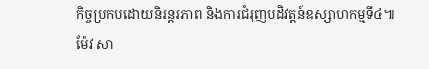កិច្ចប្រកបដោយនិរន្តរភាព និងការជំរុញបដិវត្តន៍ឧស្សាហកម្មទី៤៕ ម៉ែវ សា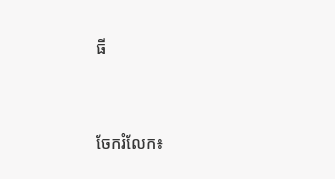ធី


ចែករំលែក៖